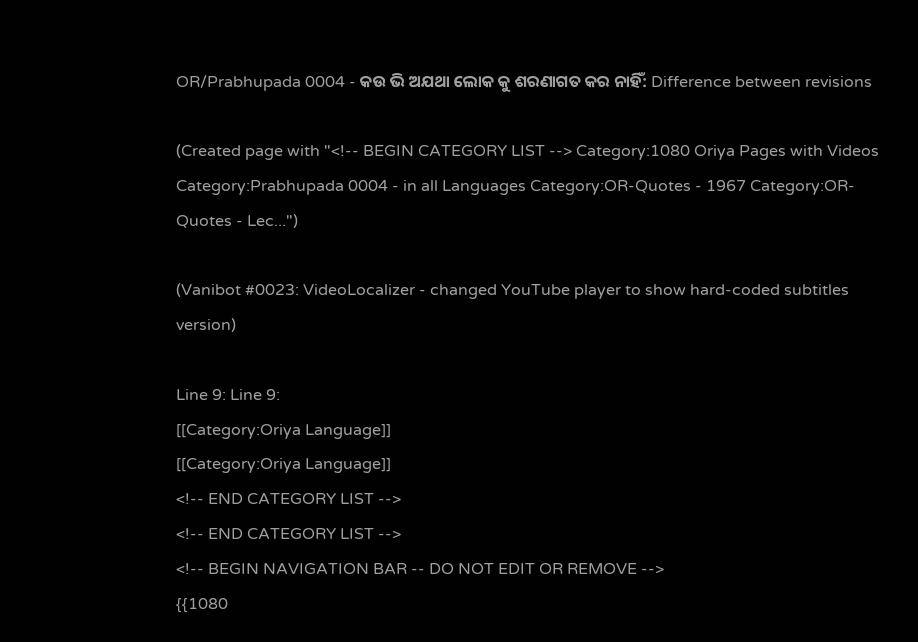OR/Prabhupada 0004 - କଉ ଭି ଅଯଥା ଲୋକ କୁ ଶରଣାଗତ କର ନାହିଁ: Difference between revisions

(Created page with "<!-- BEGIN CATEGORY LIST --> Category:1080 Oriya Pages with Videos Category:Prabhupada 0004 - in all Languages Category:OR-Quotes - 1967 Category:OR-Quotes - Lec...")

(Vanibot #0023: VideoLocalizer - changed YouTube player to show hard-coded subtitles version)

Line 9: Line 9:
[[Category:Oriya Language]]
[[Category:Oriya Language]]
<!-- END CATEGORY LIST -->
<!-- END CATEGORY LIST -->
<!-- BEGIN NAVIGATION BAR -- DO NOT EDIT OR REMOVE -->
{{1080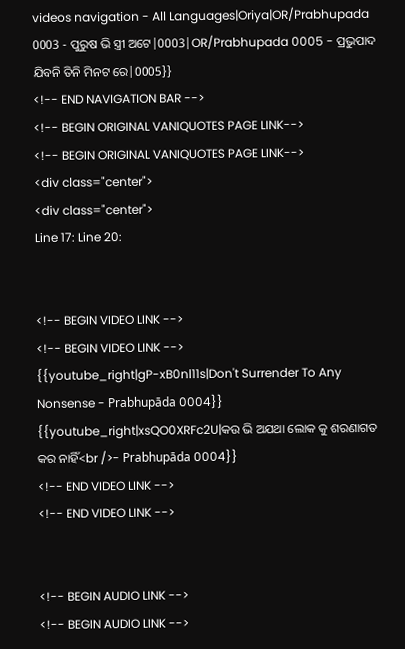videos navigation - All Languages|Oriya|OR/Prabhupada 0003 - ପୁରୁଷ ଭି ସ୍ତ୍ରୀ ଅଟେ|0003|OR/Prabhupada 0005 - ପ୍ରଭୁପାଦ ଯିବନି ତିନି ମିନଟ ରେ|0005}}
<!-- END NAVIGATION BAR -->
<!-- BEGIN ORIGINAL VANIQUOTES PAGE LINK-->
<!-- BEGIN ORIGINAL VANIQUOTES PAGE LINK-->
<div class="center">
<div class="center">
Line 17: Line 20:


<!-- BEGIN VIDEO LINK -->
<!-- BEGIN VIDEO LINK -->
{{youtube_right|gP-xB0nl11s|Don't Surrender To Any Nonsense - Prabhupāda 0004}}
{{youtube_right|xsQO0XRFc2U|କଉ ଭି ଅଯଥା ଲୋକ କୁ ଶରଣାଗତ କର ନାହିଁ<br />- Prabhupāda 0004}}
<!-- END VIDEO LINK -->
<!-- END VIDEO LINK -->


<!-- BEGIN AUDIO LINK -->
<!-- BEGIN AUDIO LINK -->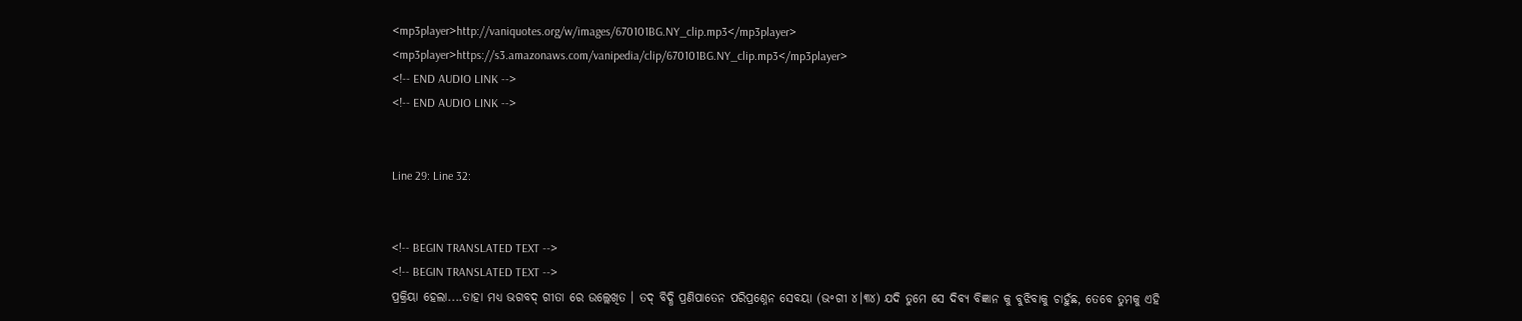<mp3player>http://vaniquotes.org/w/images/670101BG.NY_clip.mp3</mp3player>
<mp3player>https://s3.amazonaws.com/vanipedia/clip/670101BG.NY_clip.mp3</mp3player>
<!-- END AUDIO LINK -->
<!-- END AUDIO LINK -->


Line 29: Line 32:


<!-- BEGIN TRANSLATED TEXT -->
<!-- BEGIN TRANSLATED TEXT -->
ପ୍ରକ୍ରିୟା ହେଲା....ତାହା ମଧ୍ୟ ଭଗବଦ୍ ଗୀତା ରେ ଉଲ୍ଲେଖିତ । ତଦ୍ ବିଦ୍ଧି ପ୍ରଣିପାତେନ ପରିପ୍ରଶ୍ନେନ ସେବୟା (ଭ॰ଗୀ ୪।୩୪) ଯଦି ତୁମେ ସେ ଦିବ୍ୟ ବିଜ୍ଞାନ କୁ ବୁଝିବାକୁ ଚାହୁଁଛ, ତେବେ ତୁମକୁ ଏହି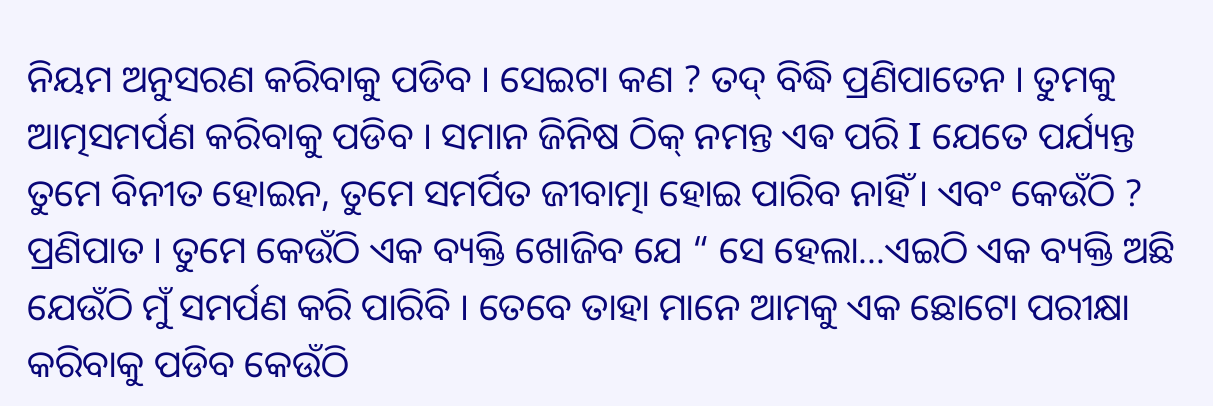ନିୟମ ଅନୁସରଣ କରିବାକୁ ପଡିବ । ସେଇଟା କଣ ? ତଦ୍ ବିଦ୍ଧି ପ୍ରଣିପାତେନ । ତୁମକୁ ଆତ୍ମସମର୍ପଣ କରିବାକୁ ପଡିବ । ସମାନ ଜିନିଷ ଠିକ୍ ନମନ୍ତ ଏଵ ପରି I ଯେତେ ପର୍ଯ୍ୟନ୍ତ ତୁମେ ବିନୀତ ହୋଇନ, ତୁମେ ସମର୍ପିତ ଜୀବାତ୍ମା ହୋଇ ପାରିବ ନାହିଁ । ଏବଂ କେଉଁଠି ? ପ୍ରଣିପାତ । ତୁମେ କେଉଁଠି ଏକ ବ୍ୟକ୍ତି ଖୋଜିବ ଯେ “ ସେ ହେଲା...ଏଇଠି ଏକ ବ୍ୟକ୍ତି ଅଛି ଯେଉଁଠି ମୁଁ ସମର୍ପଣ କରି ପାରିବି । ତେବେ ତାହା ମାନେ ଆମକୁ ଏକ ଛୋଟୋ ପରୀକ୍ଷା କରିବାକୁ ପଡିବ କେଉଁଠି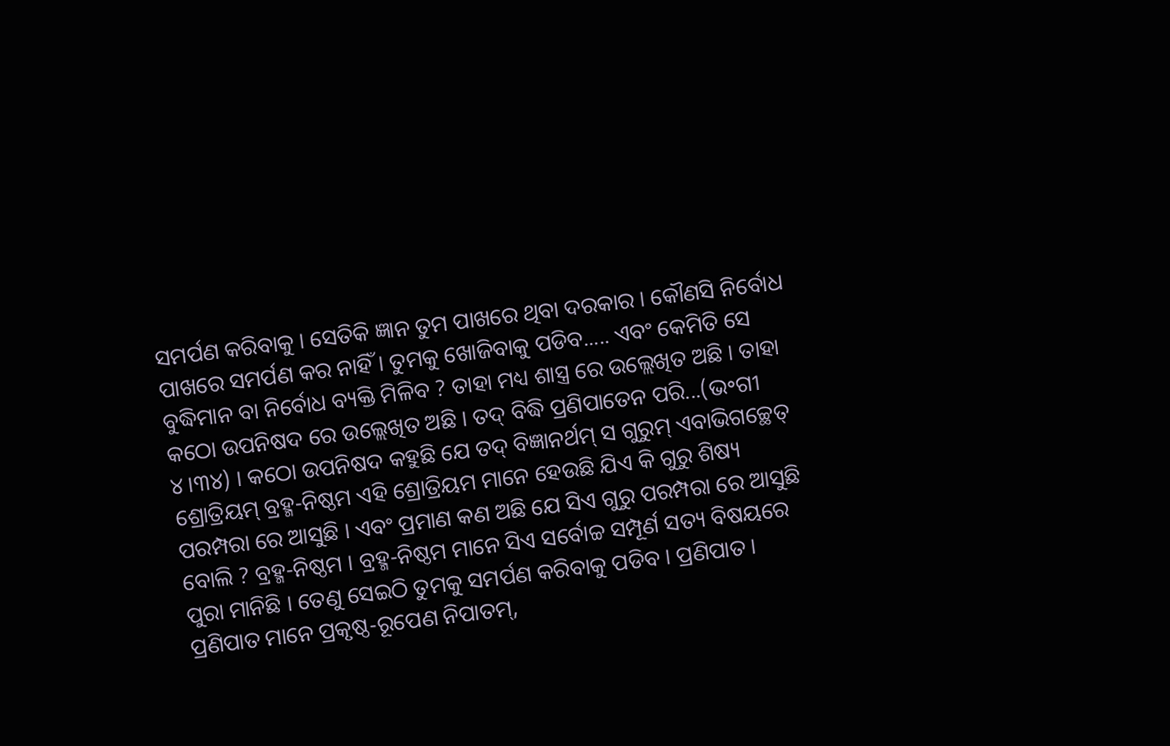ସମର୍ପଣ କରିବାକୁ । ସେତିକି ଜ୍ଞାନ ତୁମ ପାଖରେ ଥିବା ଦରକାର । କୌଣସି ନିର୍ବୋଧ ପାଖରେ ସମର୍ପଣ କର ନାହିଁ । ତୁମକୁ ଖୋଜିବାକୁ ପଡିବ..... ଏବଂ କେମିତି ସେ ବୁଦ୍ଧିମାନ ବା ନିର୍ବୋଧ ବ୍ୟକ୍ତି ମିଳିବ ? ତାହା ମଧ୍ୟ ଶାସ୍ତ୍ର ରେ ଉଲ୍ଲେଖିତ ଅଛି । ତାହା କଠୋ ଉପନିଷଦ ରେ ଉଲ୍ଲେଖିତ ଅଛି । ତଦ୍ ବିଦ୍ଧି ପ୍ରଣିପାତେନ ପରି...(ଭ॰ଗୀ ୪।୩୪) । କଠୋ ଉପନିଷଦ କହୁଛି ଯେ ତଦ୍ ବିଜ୍ଞାନର୍ଥମ୍ ସ ଗୁରୁମ୍ ଏବାଭିଗଚ୍ଛେତ୍ ଶ୍ରୋତ୍ରିୟମ୍ ବ୍ରହ୍ମ-ନିଷ୍ଠମ ଏହି ଶ୍ରୋତ୍ରିୟମ ମାନେ ହେଉଛି ଯିଏ କି ଗୁରୁ ଶିଷ୍ୟ ପରମ୍ପରା ରେ ଆସୁଛି । ଏବଂ ପ୍ରମାଣ କଣ ଅଛି ଯେ ସିଏ ଗୁରୁ ପରମ୍ପରା ରେ ଆସୁଛି ବୋଲି ? ବ୍ରହ୍ମ-ନିଷ୍ଠମ । ବ୍ରହ୍ମ-ନିଷ୍ଠମ ମାନେ ସିଏ ସର୍ବୋଚ୍ଚ ସମ୍ପୂର୍ଣ ସତ୍ୟ ବିଷୟରେ ପୁରା ମାନିଛି । ତେଣୁ ସେଇଠି ତୁମକୁ ସମର୍ପଣ କରିବାକୁ ପଡିବ । ପ୍ରଣିପାତ । ପ୍ରଣିପାତ ମାନେ ପ୍ରକୃଷ୍ଠ-ରୂପେଣ ନିପାତମ୍,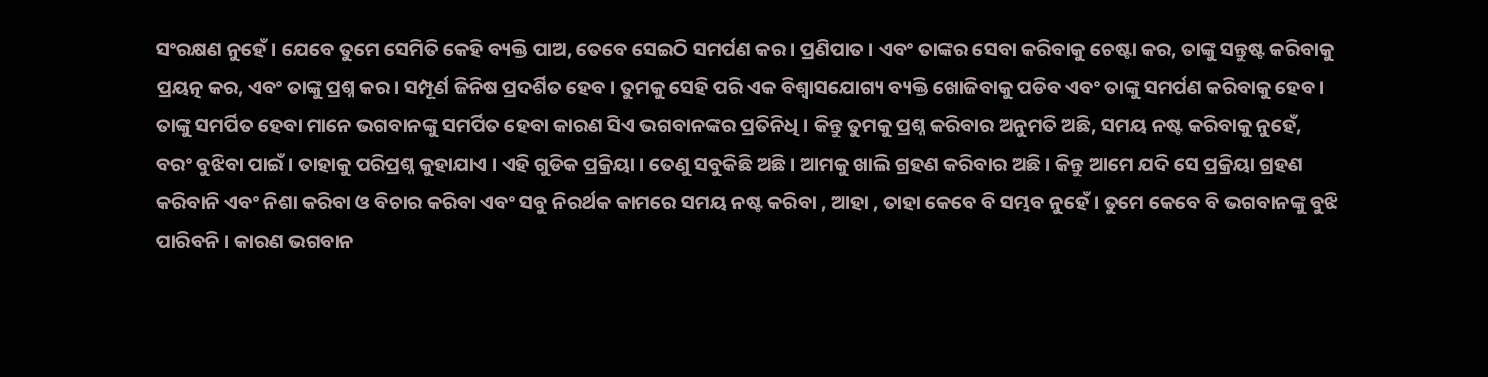ସଂରକ୍ଷଣ ନୁହେଁ । ଯେବେ ତୁମେ ସେମିତି କେହି ବ୍ୟକ୍ତି ପାଅ, ତେବେ ସେଇଠି ସମର୍ପଣ କର । ପ୍ରଣିପାତ । ଏବଂ ତାଙ୍କର ସେବା କରିବାକୁ ଚେଷ୍ଟା କର, ତାଙ୍କୁ ସନ୍ତୁଷ୍ଟ କରିବାକୁ ପ୍ରୟତ୍ନ କର, ଏବଂ ତାଙ୍କୁ ପ୍ରଶ୍ନ କର । ସମ୍ପୂର୍ଣ ଜିନିଷ ପ୍ରଦର୍ଶିତ ହେବ । ତୁମକୁ ସେହି ପରି ଏକ ବିଶ୍ୱାସଯୋଗ୍ୟ ବ୍ୟକ୍ତି ଖୋଜିବାକୁ ପଡିବ ଏବଂ ତାଙ୍କୁ ସମର୍ପଣ କରିବାକୁ ହେବ । ତାଙ୍କୁ ସମର୍ପିତ ହେବା ମାନେ ଭଗବାନଙ୍କୁ ସମର୍ପିତ ହେବା କାରଣ ସିଏ ଭଗବାନଙ୍କର ପ୍ରତିନିଧି । କିନ୍ତୁ ତୁମକୁ ପ୍ରଶ୍ନ କରିବାର ଅନୁମତି ଅଛି, ସମୟ ନଷ୍ଟ କରିବାକୁ ନୁହେଁ, ବରଂ ବୁଝିବା ପାଇଁ । ତାହାକୁ ପରିପ୍ରଶ୍ନ କୁହାଯାଏ । ଏହି ଗୁଡିକ ପ୍ରକ୍ରିୟା । ତେଣୁ ସବୁକିଛି ଅଛି । ଆମକୁ ଖାଲି ଗ୍ରହଣ କରିବାର ଅଛି । କିନ୍ତୁ ଆମେ ଯଦି ସେ ପ୍ରକ୍ରିୟା ଗ୍ରହଣ କରିବାନି ଏବଂ ନିଶା କରିବା ଓ ବିଚାର କରିବା ଏବଂ ସବୁ ନିରର୍ଥକ କାମରେ ସମୟ ନଷ୍ଟ କରିବା , ଆହା , ତାହା କେବେ ବି ସମ୍ଭବ ନୁହେଁ । ତୁମେ କେବେ ବି ଭଗବାନଙ୍କୁ ବୁଝି ପାରିବନି । କାରଣ ଭଗବାନ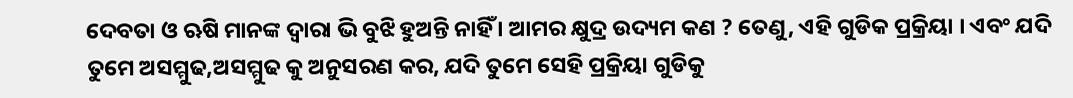ଦେବତା ଓ ଋଷି ମାନଙ୍କ ଦ୍ଵାରା ଭି ବୁଝି ହୁଅନ୍ତି ନାହିଁ । ଆମର କ୍ଷୁଦ୍ର ଉଦ୍ୟମ କଣ ? ତେଣୁ, ଏହି ଗୁଡିକ ପ୍ରକ୍ରିୟା । ଏବଂ ଯଦି ତୁମେ ଅସମ୍ମୁଢ,ଅସମ୍ମୁଢ କୁ ଅନୁସରଣ କର, ଯଦି ତୁମେ ସେହି ପ୍ରକ୍ରିୟା ଗୁଡିକୁ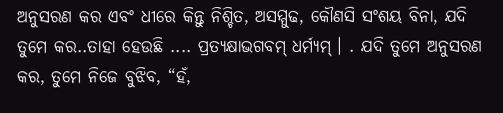ଅନୁସରଣ କର ଏବଂ ଧୀରେ କିନ୍ତୁ ନିଶ୍ଚିତ, ଅସମ୍ମୁଢ, କୌଣସି ସଂଶୟ ବିନା, ଯଦି ତୁମେ କର..ତାହା ହେଉଛି .... ପ୍ରତ୍ୟକ୍ଷାଭଗବମ୍ ଧର୍ମ୍ୟମ୍ । . ଯଦି ତୁମେ ଅନୁସରଣ କର, ତୁମେ ନିଜେ ବୁଝିବ, “ହଁ,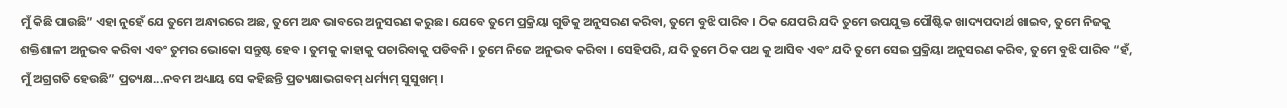ମୁଁ କିଛି ପାଉଛି” ଏହା ନୁହେଁ ଯେ ତୁମେ ଅନ୍ଧାରରେ ଅଛ, ତୁମେ ଅନ୍ଧ ଭାବରେ ଅନୁସରଣ କରୁଛ । ଯେବେ ତୁମେ ପ୍ରକ୍ରିୟା ଗୁଡିକୁ ଅନୁସରଣ କରିବା, ତୁମେ ବୁଝି ପାରିବ । ଠିକ ଯେପରି ଯଦି ତୁମେ ଉପଯୁକ୍ତ ପୌଷ୍ଟିକ ଖାଦ୍ୟପଦାର୍ଥ ଖାଇବ, ତୁମେ ନିଜକୁ ଶକ୍ତିଶାଳୀ ଅନୁଭବ କରିବା ଏବଂ ତୁମର ଭୋକୋ ସନ୍ତୁଷ୍ଟ ହେବ । ତୁମକୁ କାହାକୁ ପଚାରିବାକୁ ପଡିବନି । ତୁମେ ନିଜେ ଅନୁଭବ କରିବା । ସେହିପରି, ଯଦି ତୁମେ ଠିକ ପଥ କୁ ଆସିବ ଏବଂ ଯଦି ତୁମେ ସେଇ ପ୍ରକ୍ରିୟା ଅନୁସରଣ କରିବ, ତୁମେ ବୁଝି ପାରିବ “ହଁ, ମୁଁ ଅଗ୍ରଗତି ହେଉଛି” ପ୍ରତ୍ୟକ୍ଷ...ନବମ ଅଧ୍ୟାୟ ସେ କହିଛନ୍ତି ପ୍ରତ୍ୟକ୍ଷାଭଗବମ୍ ଧର୍ମ୍ୟମ୍ ସୁସୁଖମ୍ ।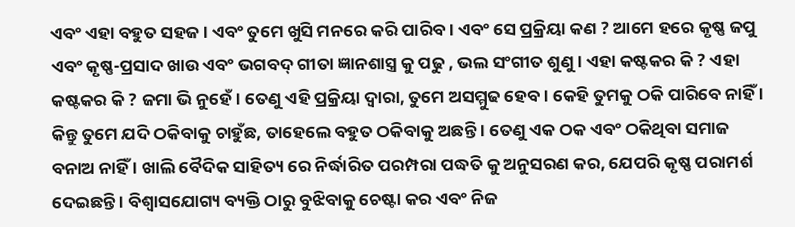ଏବଂ ଏହା ବହୁତ ସହଜ । ଏବଂ ତୁମେ ଖୁସି ମନରେ କରି ପାରିବ । ଏବଂ ସେ ପ୍ରକ୍ରିୟା କଣ ? ଆମେ ହରେ କୃଷ୍ଣ ଜପୁ ଏବଂ କୃଷ୍ଣ-ପ୍ରସାଦ ଖାଉ ଏବଂ ଭଗବଦ୍ ଗୀତା ଜ୍ଞାନଶାସ୍ତ୍ର କୁ ପଢୁ , ଭଲ ସଂଗୀତ ଶୁଣୁ । ଏହା କଷ୍ଟକର କି ? ଏହା କଷ୍ଟକର କି ? ଜମା ଭି ନୁହେଁ । ତେଣୁ ଏହି ପ୍ରକ୍ରିୟା ଦ୍ଵାରା, ତୁମେ ଅସମ୍ମୁଢ ହେବ । କେହି ତୁମକୁ ଠକି ପାରିବେ ନାହିଁ । କିନ୍ତୁ ତୁମେ ଯଦି ଠକିବାକୁ ଚାହୁଁଛ, ତାହେଲେ ବହୁତ ଠକିବାକୁ ଅଛନ୍ତି । ତେଣୁ ଏକ ଠକ ଏବଂ ଠକିଥିବା ସମାଜ ବନାଅ ନାହିଁ । ଖାଲି ବୈଦିକ ସାହିତ୍ୟ ରେ ନିର୍ଦ୍ଧାରିତ ପରମ୍ପରା ପଦ୍ଧତି କୁ ଅନୁସରଣ କର, ଯେପରି କୃଷ୍ଣ ପରାମର୍ଶ ଦେଇଛନ୍ତି । ବିଶ୍ୱାସଯୋଗ୍ୟ ବ୍ୟକ୍ତି ଠାରୁ ବୁଝିବାକୁ ଚେଷ୍ଟା କର ଏବଂ ନିଜ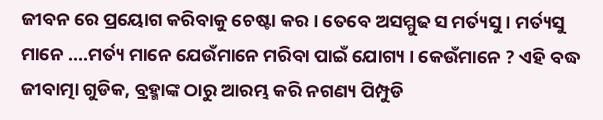ଜୀବନ ରେ ପ୍ରୟୋଗ କରିବାକୁ ଚେଷ୍ଟା କର । ତେବେ ଅସମ୍ମୁଢ ସ ମର୍ତ୍ୟସୁ । ମର୍ତ୍ୟସୁ ମାନେ ....ମର୍ତ୍ୟ ମାନେ ଯେଉଁମାନେ ମରିବା ପାଇଁ ଯୋଗ୍ୟ । କେଉଁମାନେ ? ଏହି ବଦ୍ଧ ଜୀବାତ୍ମା ଗୁଡିକ, ବ୍ରହ୍ମାଙ୍କ ଠାରୁ ଆରମ୍ଭ କରି ନଗଣ୍ୟ ପିମ୍ପୁଡି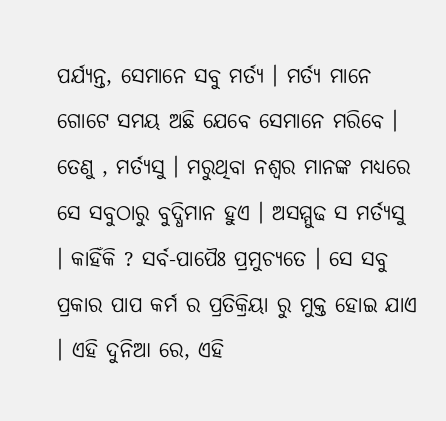ପର୍ଯ୍ୟନ୍ତ, ସେମାନେ ସବୁ ମର୍ତ୍ୟ । ମର୍ତ୍ୟ ମାନେ ଗୋଟେ ସମୟ ଅଛି ଯେବେ ସେମାନେ ମରିବେ । ତେଣୁ , ମର୍ତ୍ୟସୁ । ମରୁଥିବା ନଶ୍ଵର ମାନଙ୍କ ମଧ୍ୟରେ ସେ ସବୁଠାରୁ ବୁଦ୍ଧିମାନ ହୁଏ । ଅସମ୍ମୁଢ ସ ମର୍ତ୍ୟସୁ । କାହିଁକି ? ସର୍ବ-ପାପୈଃ ପ୍ରମୁଚ୍ୟତେ । ସେ ସବୁ ପ୍ରକାର ପାପ କର୍ମ ର ପ୍ରତିକ୍ରିୟା ରୁ ମୁକ୍ତ ହୋଇ ଯାଏ । ଏହି ଦୁନିଆ ରେ, ଏହି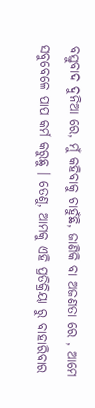ବସ୍ତୁବାଦ ଦୁନିଆ ରେ, ମୁଁ କହିବାକୁ ଚାହୁଁଛି, ଜାଣିକି ବା ଅଜଣତା ରେ , ଆମେ ସବୁବେଳେ ପାପ କର୍ମ କରୁଛୁ । ତେଣୁ, ଆମକୁ ଏହି ପ୍ରତିକ୍ରିୟା ରୁ ବାହାରିବାର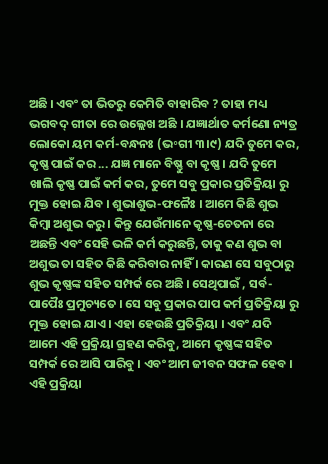ଅଛି । ଏବଂ ତା ଭିତରୁ କେମିତି ବାହାରିବ ? ତାହା ମଧ୍ୟ ଭଗବଦ୍ ଗୀତା ରେ ଉଲ୍ଲେଖ ଅଛି । ଯଜ୍ଞାର୍ଥାତ କର୍ମଣୋ ନ୍ୟତ୍ର ଲୋକୋ ୟମ କର୍ମ-ବନ୍ଧନଃ (ଭ॰ଗୀ ୩।୯) ଯଦି ତୁମେ କର, କୃଷ୍ଣ ପାଇଁ କର ... ଯଜ୍ଞ ମାନେ ବିଷ୍ଣୁ ବା କୃଷ୍ଣ । ଯଦି ତୁମେ ଖାଲି କୃଷ୍ଣ ପାଇଁ କର୍ମ କର, ତୁମେ ସବୁ ପ୍ରକାର ପ୍ରତିକ୍ରିୟା ରୁ ମୁକ୍ତ ହୋଇ ଯିବ । ଶୁଭାଶୁଭ-ଫଳୈଃ । ଆମେ କିଛି ଶୁଭ କିମ୍ବା ଅଶୁଭ କରୁ । କିନ୍ତୁ ଯେଉଁମାନେ କୃଷ୍ଣ-ଚେତନା ରେ ଅଛନ୍ତି ଏବଂ ସେହି ଭଳି କର୍ମ କରୁଛନ୍ତି, ତାକୁ କଣ ଶୁଭ ବା ଅଶୁଭ ତା ସହିତ କିଛି କରିବାର ନାହିଁ । କାରଣ ସେ ସବୁଠାରୁ ଶୁଭ କୃଷ୍ଣଙ୍କ ସହିତ ସମ୍ପର୍କ ରେ ଅଛି । ସେଥିପାଇଁ , ସର୍ବ-ପାପୈଃ ପ୍ରମୁଚ୍ୟତେ । ସେ ସବୁ ପ୍ରକାର ପାପ କର୍ମ ପ୍ରତିକ୍ରିୟା ରୁ ମୁକ୍ତ ହୋଇ ଯାଏ । ଏହା ହେଉଛି ପ୍ରତିକ୍ରିୟା । ଏବଂ ଯଦି ଆମେ ଏହି ପ୍ରକ୍ରିୟା ଗ୍ରହଣ କରିବୁ, ଆମେ କୃଷ୍ଣଙ୍କ ସହିତ ସମ୍ପର୍କ ରେ ଆସି ପାରିବୁ । ଏବଂ ଆମ ଜୀବନ ସଫଳ ହେବ । ଏହି ପ୍ରକ୍ରିୟା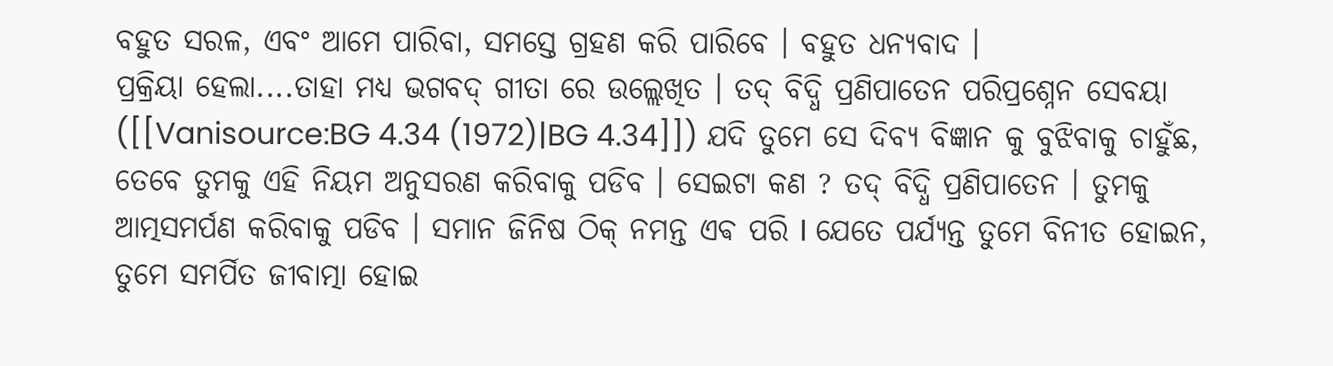ବହୁତ ସରଳ, ଏବଂ ଆମେ ପାରିବା, ସମସ୍ତେ ଗ୍ରହଣ କରି ପାରିବେ । ବହୁତ ଧନ୍ୟବାଦ ।
ପ୍ରକ୍ରିୟା ହେଲା....ତାହା ମଧ୍ୟ ଭଗବଦ୍ ଗୀତା ରେ ଉଲ୍ଲେଖିତ । ତଦ୍ ବିଦ୍ଧି ପ୍ରଣିପାତେନ ପରିପ୍ରଶ୍ନେନ ସେବୟା ([[Vanisource:BG 4.34 (1972)|BG 4.34]]) ଯଦି ତୁମେ ସେ ଦିବ୍ୟ ବିଜ୍ଞାନ କୁ ବୁଝିବାକୁ ଚାହୁଁଛ, ତେବେ ତୁମକୁ ଏହି ନିୟମ ଅନୁସରଣ କରିବାକୁ ପଡିବ । ସେଇଟା କଣ ? ତଦ୍ ବିଦ୍ଧି ପ୍ରଣିପାତେନ । ତୁମକୁ ଆତ୍ମସମର୍ପଣ କରିବାକୁ ପଡିବ । ସମାନ ଜିନିଷ ଠିକ୍ ନମନ୍ତ ଏଵ ପରି I ଯେତେ ପର୍ଯ୍ୟନ୍ତ ତୁମେ ବିନୀତ ହୋଇନ, ତୁମେ ସମର୍ପିତ ଜୀବାତ୍ମା ହୋଇ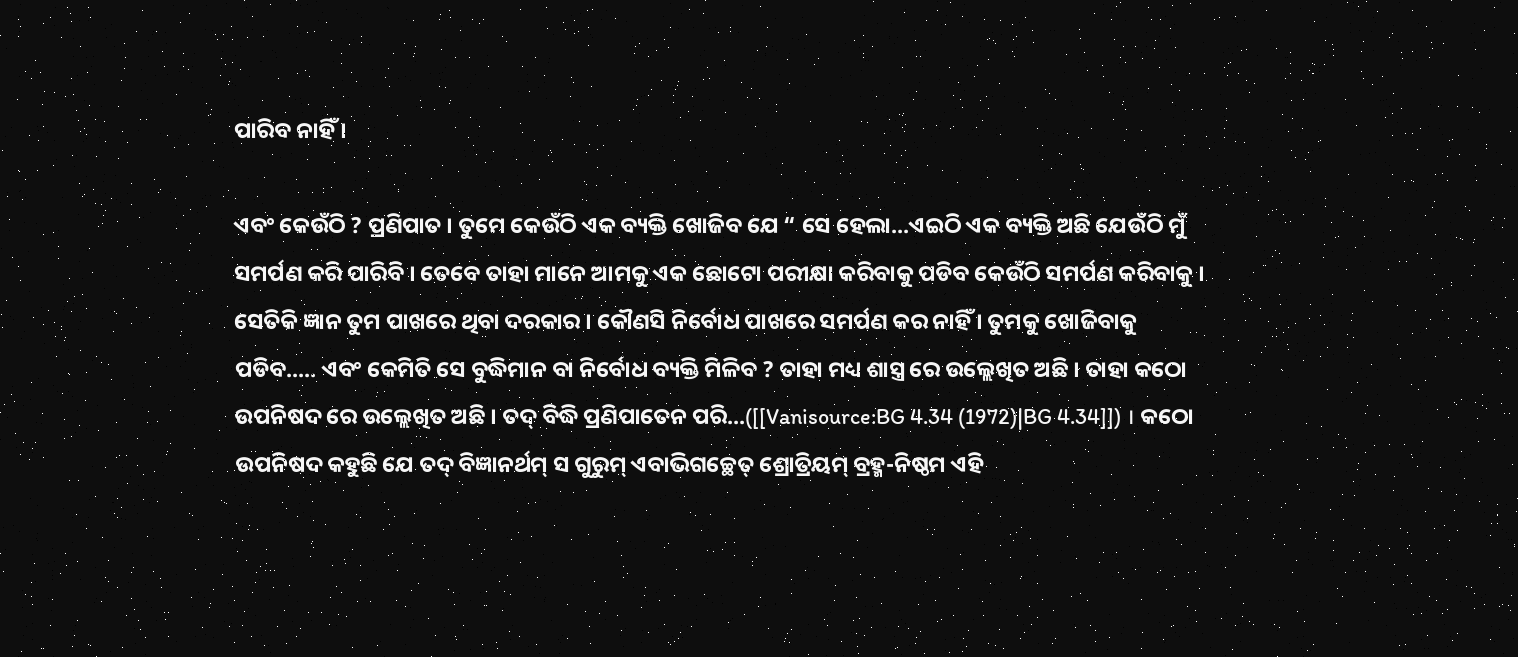ପାରିବ ନାହିଁ ।

ଏବଂ କେଉଁଠି ? ପ୍ରଣିପାତ । ତୁମେ କେଉଁଠି ଏକ ବ୍ୟକ୍ତି ଖୋଜିବ ଯେ “ ସେ ହେଲା...ଏଇଠି ଏକ ବ୍ୟକ୍ତି ଅଛି ଯେଉଁଠି ମୁଁ ସମର୍ପଣ କରି ପାରିବି । ତେବେ ତାହା ମାନେ ଆମକୁ ଏକ ଛୋଟୋ ପରୀକ୍ଷା କରିବାକୁ ପଡିବ କେଉଁଠି ସମର୍ପଣ କରିବାକୁ । ସେତିକି ଜ୍ଞାନ ତୁମ ପାଖରେ ଥିବା ଦରକାର । କୌଣସି ନିର୍ବୋଧ ପାଖରେ ସମର୍ପଣ କର ନାହିଁ । ତୁମକୁ ଖୋଜିବାକୁ ପଡିବ..... ଏବଂ କେମିତି ସେ ବୁଦ୍ଧିମାନ ବା ନିର୍ବୋଧ ବ୍ୟକ୍ତି ମିଳିବ ? ତାହା ମଧ୍ୟ ଶାସ୍ତ୍ର ରେ ଉଲ୍ଲେଖିତ ଅଛି । ତାହା କଠୋ ଉପନିଷଦ ରେ ଉଲ୍ଲେଖିତ ଅଛି । ତଦ୍ ବିଦ୍ଧି ପ୍ରଣିପାତେନ ପରି...([[Vanisource:BG 4.34 (1972)|BG 4.34]]) । କଠୋ ଉପନିଷଦ କହୁଛି ଯେ ତଦ୍ ବିଜ୍ଞାନର୍ଥମ୍ ସ ଗୁରୁମ୍ ଏବାଭିଗଚ୍ଛେତ୍ ଶ୍ରୋତ୍ରିୟମ୍ ବ୍ରହ୍ମ-ନିଷ୍ଠମ ଏହି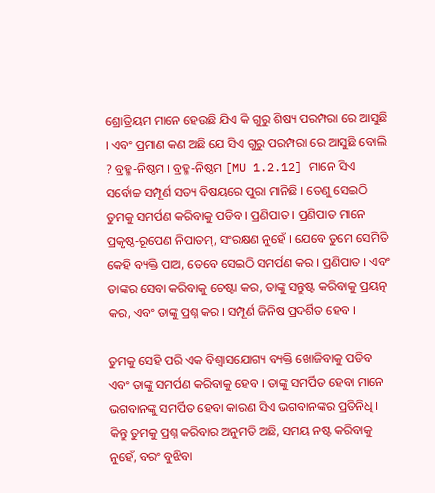ଶ୍ରୋତ୍ରିୟମ ମାନେ ହେଉଛି ଯିଏ କି ଗୁରୁ ଶିଷ୍ୟ ପରମ୍ପରା ରେ ଆସୁଛି । ଏବଂ ପ୍ରମାଣ କଣ ଅଛି ଯେ ସିଏ ଗୁରୁ ପରମ୍ପରା ରେ ଆସୁଛି ବୋଲି ? ବ୍ରହ୍ମ-ନିଷ୍ଠମ । ବ୍ରହ୍ମ-ନିଷ୍ଠମ [MU 1.2.12] ମାନେ ସିଏ ସର୍ବୋଚ୍ଚ ସମ୍ପୂର୍ଣ ସତ୍ୟ ବିଷୟରେ ପୁରା ମାନିଛି । ତେଣୁ ସେଇଠି ତୁମକୁ ସମର୍ପଣ କରିବାକୁ ପଡିବ । ପ୍ରଣିପାତ । ପ୍ରଣିପାତ ମାନେ ପ୍ରକୃଷ୍ଠ-ରୂପେଣ ନିପାତମ୍, ସଂରକ୍ଷଣ ନୁହେଁ । ଯେବେ ତୁମେ ସେମିତି କେହି ବ୍ୟକ୍ତି ପାଅ, ତେବେ ସେଇଠି ସମର୍ପଣ କର । ପ୍ରଣିପାତ । ଏବଂ ତାଙ୍କର ସେବା କରିବାକୁ ଚେଷ୍ଟା କର, ତାଙ୍କୁ ସନ୍ତୁଷ୍ଟ କରିବାକୁ ପ୍ରୟତ୍ନ କର, ଏବଂ ତାଙ୍କୁ ପ୍ରଶ୍ନ କର । ସମ୍ପୂର୍ଣ ଜିନିଷ ପ୍ରଦର୍ଶିତ ହେବ ।

ତୁମକୁ ସେହି ପରି ଏକ ବିଶ୍ୱାସଯୋଗ୍ୟ ବ୍ୟକ୍ତି ଖୋଜିବାକୁ ପଡିବ ଏବଂ ତାଙ୍କୁ ସମର୍ପଣ କରିବାକୁ ହେବ । ତାଙ୍କୁ ସମର୍ପିତ ହେବା ମାନେ ଭଗବାନଙ୍କୁ ସମର୍ପିତ ହେବା କାରଣ ସିଏ ଭଗବାନଙ୍କର ପ୍ରତିନିଧି । କିନ୍ତୁ ତୁମକୁ ପ୍ରଶ୍ନ କରିବାର ଅନୁମତି ଅଛି, ସମୟ ନଷ୍ଟ କରିବାକୁ ନୁହେଁ, ବରଂ ବୁଝିବା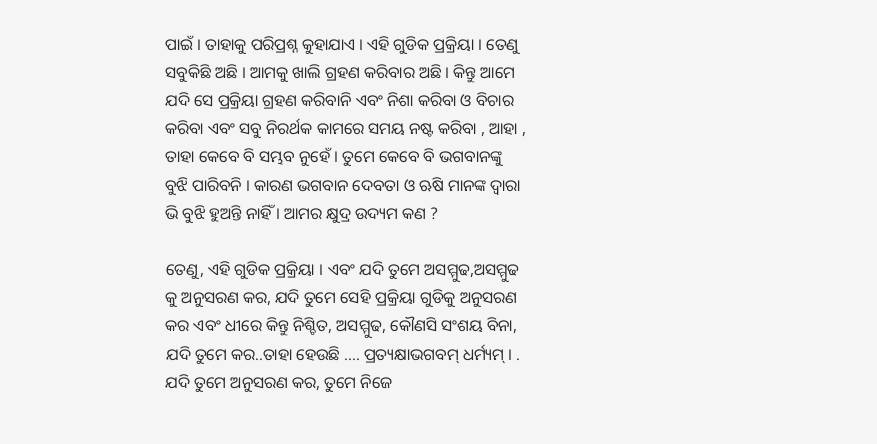ପାଇଁ । ତାହାକୁ ପରିପ୍ରଶ୍ନ କୁହାଯାଏ । ଏହି ଗୁଡିକ ପ୍ରକ୍ରିୟା । ତେଣୁ ସବୁକିଛି ଅଛି । ଆମକୁ ଖାଲି ଗ୍ରହଣ କରିବାର ଅଛି । କିନ୍ତୁ ଆମେ ଯଦି ସେ ପ୍ରକ୍ରିୟା ଗ୍ରହଣ କରିବାନି ଏବଂ ନିଶା କରିବା ଓ ବିଚାର କରିବା ଏବଂ ସବୁ ନିରର୍ଥକ କାମରେ ସମୟ ନଷ୍ଟ କରିବା , ଆହା , ତାହା କେବେ ବି ସମ୍ଭବ ନୁହେଁ । ତୁମେ କେବେ ବି ଭଗବାନଙ୍କୁ ବୁଝି ପାରିବନି । କାରଣ ଭଗବାନ ଦେବତା ଓ ଋଷି ମାନଙ୍କ ଦ୍ଵାରା ଭି ବୁଝି ହୁଅନ୍ତି ନାହିଁ । ଆମର କ୍ଷୁଦ୍ର ଉଦ୍ୟମ କଣ ?

ତେଣୁ, ଏହି ଗୁଡିକ ପ୍ରକ୍ରିୟା । ଏବଂ ଯଦି ତୁମେ ଅସମ୍ମୁଢ,ଅସମ୍ମୁଢ କୁ ଅନୁସରଣ କର, ଯଦି ତୁମେ ସେହି ପ୍ରକ୍ରିୟା ଗୁଡିକୁ ଅନୁସରଣ କର ଏବଂ ଧୀରେ କିନ୍ତୁ ନିଶ୍ଚିତ, ଅସମ୍ମୁଢ, କୌଣସି ସଂଶୟ ବିନା, ଯଦି ତୁମେ କର..ତାହା ହେଉଛି .... ପ୍ରତ୍ୟକ୍ଷାଭଗବମ୍ ଧର୍ମ୍ୟମ୍ । . ଯଦି ତୁମେ ଅନୁସରଣ କର, ତୁମେ ନିଜେ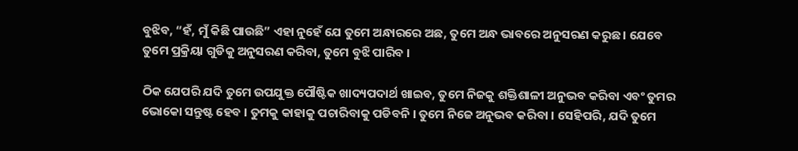ବୁଝିବ, “ହଁ, ମୁଁ କିଛି ପାଉଛି” ଏହା ନୁହେଁ ଯେ ତୁମେ ଅନ୍ଧାରରେ ଅଛ, ତୁମେ ଅନ୍ଧ ଭାବରେ ଅନୁସରଣ କରୁଛ । ଯେବେ ତୁମେ ପ୍ରକ୍ରିୟା ଗୁଡିକୁ ଅନୁସରଣ କରିବା, ତୁମେ ବୁଝି ପାରିବ ।

ଠିକ ଯେପରି ଯଦି ତୁମେ ଉପଯୁକ୍ତ ପୌଷ୍ଟିକ ଖାଦ୍ୟପଦାର୍ଥ ଖାଇବ, ତୁମେ ନିଜକୁ ଶକ୍ତିଶାଳୀ ଅନୁଭବ କରିବା ଏବଂ ତୁମର ଭୋକୋ ସନ୍ତୁଷ୍ଟ ହେବ । ତୁମକୁ କାହାକୁ ପଚାରିବାକୁ ପଡିବନି । ତୁମେ ନିଜେ ଅନୁଭବ କରିବା । ସେହିପରି, ଯଦି ତୁମେ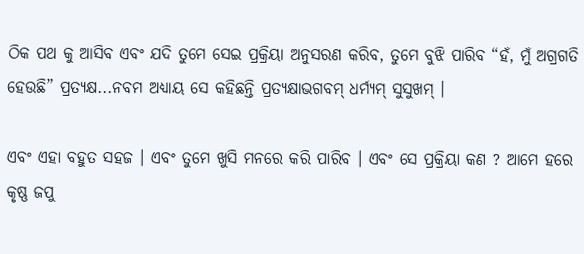ଠିକ ପଥ କୁ ଆସିବ ଏବଂ ଯଦି ତୁମେ ସେଇ ପ୍ରକ୍ରିୟା ଅନୁସରଣ କରିବ, ତୁମେ ବୁଝି ପାରିବ “ହଁ, ମୁଁ ଅଗ୍ରଗତି ହେଉଛି” ପ୍ରତ୍ୟକ୍ଷ...ନବମ ଅଧ୍ୟାୟ ସେ କହିଛନ୍ତି ପ୍ରତ୍ୟକ୍ଷାଭଗବମ୍ ଧର୍ମ୍ୟମ୍ ସୁସୁଖମ୍ ।

ଏବଂ ଏହା ବହୁତ ସହଜ । ଏବଂ ତୁମେ ଖୁସି ମନରେ କରି ପାରିବ । ଏବଂ ସେ ପ୍ରକ୍ରିୟା କଣ ? ଆମେ ହରେ କୃଷ୍ଣ ଜପୁ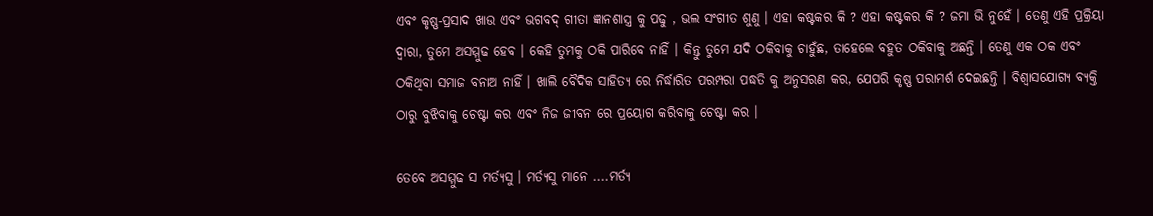ଏବଂ କୃଷ୍ଣ-ପ୍ରସାଦ ଖାଉ ଏବଂ ଭଗବଦ୍ ଗୀତା ଜ୍ଞାନଶାସ୍ତ୍ର କୁ ପଢୁ , ଭଲ ସଂଗୀତ ଶୁଣୁ । ଏହା କଷ୍ଟକର କି ? ଏହା କଷ୍ଟକର କି ? ଜମା ଭି ନୁହେଁ । ତେଣୁ ଏହି ପ୍ରକ୍ରିୟା ଦ୍ଵାରା, ତୁମେ ଅସମ୍ମୁଢ ହେବ । କେହି ତୁମକୁ ଠକି ପାରିବେ ନାହିଁ । କିନ୍ତୁ ତୁମେ ଯଦି ଠକିବାକୁ ଚାହୁଁଛ, ତାହେଲେ ବହୁତ ଠକିବାକୁ ଅଛନ୍ତି । ତେଣୁ ଏକ ଠକ ଏବଂ ଠକିଥିବା ସମାଜ ବନାଅ ନାହିଁ । ଖାଲି ବୈଦିକ ସାହିତ୍ୟ ରେ ନିର୍ଦ୍ଧାରିତ ପରମ୍ପରା ପଦ୍ଧତି କୁ ଅନୁସରଣ କର, ଯେପରି କୃଷ୍ଣ ପରାମର୍ଶ ଦେଇଛନ୍ତି । ବିଶ୍ୱାସଯୋଗ୍ୟ ବ୍ୟକ୍ତି ଠାରୁ ବୁଝିବାକୁ ଚେଷ୍ଟା କର ଏବଂ ନିଜ ଜୀବନ ରେ ପ୍ରୟୋଗ କରିବାକୁ ଚେଷ୍ଟା କର ।

ତେବେ ଅସମ୍ମୁଢ ସ ମର୍ତ୍ୟସୁ । ମର୍ତ୍ୟସୁ ମାନେ ....ମର୍ତ୍ୟ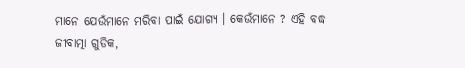ମାନେ ଯେଉଁମାନେ ମରିବା ପାଇଁ ଯୋଗ୍ୟ । କେଉଁମାନେ ? ଏହି ବଦ୍ଧ ଜୀବାତ୍ମା ଗୁଡିକ,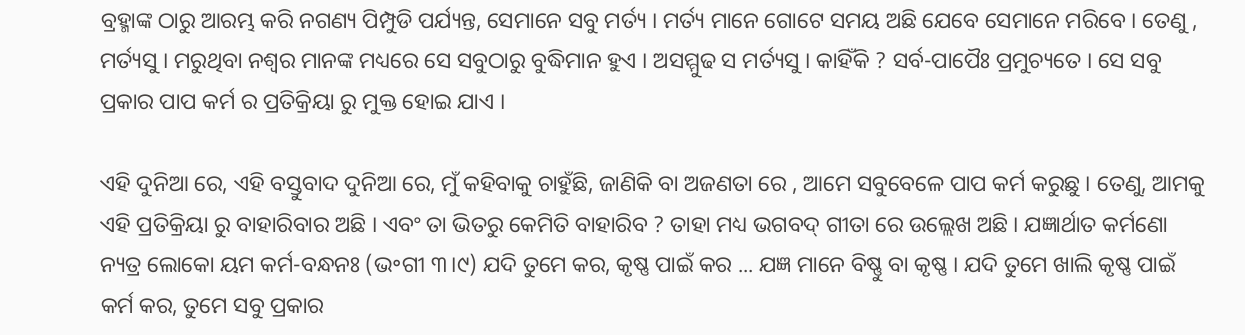ବ୍ରହ୍ମାଙ୍କ ଠାରୁ ଆରମ୍ଭ କରି ନଗଣ୍ୟ ପିମ୍ପୁଡି ପର୍ଯ୍ୟନ୍ତ, ସେମାନେ ସବୁ ମର୍ତ୍ୟ । ମର୍ତ୍ୟ ମାନେ ଗୋଟେ ସମୟ ଅଛି ଯେବେ ସେମାନେ ମରିବେ । ତେଣୁ , ମର୍ତ୍ୟସୁ । ମରୁଥିବା ନଶ୍ଵର ମାନଙ୍କ ମଧ୍ୟରେ ସେ ସବୁଠାରୁ ବୁଦ୍ଧିମାନ ହୁଏ । ଅସମ୍ମୁଢ ସ ମର୍ତ୍ୟସୁ । କାହିଁକି ? ସର୍ବ-ପାପୈଃ ପ୍ରମୁଚ୍ୟତେ । ସେ ସବୁ ପ୍ରକାର ପାପ କର୍ମ ର ପ୍ରତିକ୍ରିୟା ରୁ ମୁକ୍ତ ହୋଇ ଯାଏ ।

ଏହି ଦୁନିଆ ରେ, ଏହି ବସ୍ତୁବାଦ ଦୁନିଆ ରେ, ମୁଁ କହିବାକୁ ଚାହୁଁଛି, ଜାଣିକି ବା ଅଜଣତା ରେ , ଆମେ ସବୁବେଳେ ପାପ କର୍ମ କରୁଛୁ । ତେଣୁ, ଆମକୁ ଏହି ପ୍ରତିକ୍ରିୟା ରୁ ବାହାରିବାର ଅଛି । ଏବଂ ତା ଭିତରୁ କେମିତି ବାହାରିବ ? ତାହା ମଧ୍ୟ ଭଗବଦ୍ ଗୀତା ରେ ଉଲ୍ଲେଖ ଅଛି । ଯଜ୍ଞାର୍ଥାତ କର୍ମଣୋ ନ୍ୟତ୍ର ଲୋକୋ ୟମ କର୍ମ-ବନ୍ଧନଃ (ଭ॰ଗୀ ୩।୯) ଯଦି ତୁମେ କର, କୃଷ୍ଣ ପାଇଁ କର ... ଯଜ୍ଞ ମାନେ ବିଷ୍ଣୁ ବା କୃଷ୍ଣ । ଯଦି ତୁମେ ଖାଲି କୃଷ୍ଣ ପାଇଁ କର୍ମ କର, ତୁମେ ସବୁ ପ୍ରକାର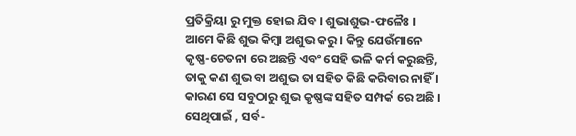ପ୍ରତିକ୍ରିୟା ରୁ ମୁକ୍ତ ହୋଇ ଯିବ । ଶୁଭାଶୁଭ-ଫଳୈଃ । ଆମେ କିଛି ଶୁଭ କିମ୍ବା ଅଶୁଭ କରୁ । କିନ୍ତୁ ଯେଉଁମାନେ କୃଷ୍ଣ-ଚେତନା ରେ ଅଛନ୍ତି ଏବଂ ସେହି ଭଳି କର୍ମ କରୁଛନ୍ତି, ତାକୁ କଣ ଶୁଭ ବା ଅଶୁଭ ତା ସହିତ କିଛି କରିବାର ନାହିଁ । କାରଣ ସେ ସବୁଠାରୁ ଶୁଭ କୃଷ୍ଣଙ୍କ ସହିତ ସମ୍ପର୍କ ରେ ଅଛି । ସେଥିପାଇଁ , ସର୍ବ-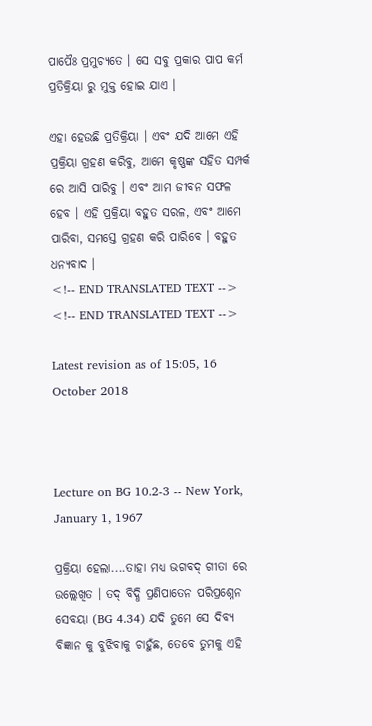ପାପୈଃ ପ୍ରମୁଚ୍ୟତେ । ସେ ସବୁ ପ୍ରକାର ପାପ କର୍ମ ପ୍ରତିକ୍ରିୟା ରୁ ମୁକ୍ତ ହୋଇ ଯାଏ ।

ଏହା ହେଉଛି ପ୍ରତିକ୍ରିୟା । ଏବଂ ଯଦି ଆମେ ଏହି ପ୍ରକ୍ରିୟା ଗ୍ରହଣ କରିବୁ, ଆମେ କୃଷ୍ଣଙ୍କ ସହିତ ସମ୍ପର୍କ ରେ ଆସି ପାରିବୁ । ଏବଂ ଆମ ଜୀବନ ସଫଳ ହେବ । ଏହି ପ୍ରକ୍ରିୟା ବହୁତ ସରଳ, ଏବଂ ଆମେ ପାରିବା, ସମସ୍ତେ ଗ୍ରହଣ କରି ପାରିବେ । ବହୁତ ଧନ୍ୟବାଦ ।
<!-- END TRANSLATED TEXT -->
<!-- END TRANSLATED TEXT -->

Latest revision as of 15:05, 16 October 2018



Lecture on BG 10.2-3 -- New York, January 1, 1967

ପ୍ରକ୍ରିୟା ହେଲା....ତାହା ମଧ୍ୟ ଭଗବଦ୍ ଗୀତା ରେ ଉଲ୍ଲେଖିତ । ତଦ୍ ବିଦ୍ଧି ପ୍ରଣିପାତେନ ପରିପ୍ରଶ୍ନେନ ସେବୟା (BG 4.34) ଯଦି ତୁମେ ସେ ଦିବ୍ୟ ବିଜ୍ଞାନ କୁ ବୁଝିବାକୁ ଚାହୁଁଛ, ତେବେ ତୁମକୁ ଏହି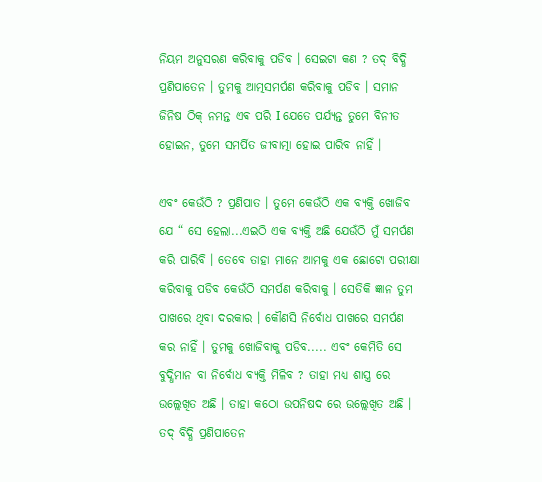ନିୟମ ଅନୁସରଣ କରିବାକୁ ପଡିବ । ସେଇଟା କଣ ? ତଦ୍ ବିଦ୍ଧି ପ୍ରଣିପାତେନ । ତୁମକୁ ଆତ୍ମସମର୍ପଣ କରିବାକୁ ପଡିବ । ସମାନ ଜିନିଷ ଠିକ୍ ନମନ୍ତ ଏଵ ପରି I ଯେତେ ପର୍ଯ୍ୟନ୍ତ ତୁମେ ବିନୀତ ହୋଇନ, ତୁମେ ସମର୍ପିତ ଜୀବାତ୍ମା ହୋଇ ପାରିବ ନାହିଁ ।

ଏବଂ କେଉଁଠି ? ପ୍ରଣିପାତ । ତୁମେ କେଉଁଠି ଏକ ବ୍ୟକ୍ତି ଖୋଜିବ ଯେ “ ସେ ହେଲା...ଏଇଠି ଏକ ବ୍ୟକ୍ତି ଅଛି ଯେଉଁଠି ମୁଁ ସମର୍ପଣ କରି ପାରିବି । ତେବେ ତାହା ମାନେ ଆମକୁ ଏକ ଛୋଟୋ ପରୀକ୍ଷା କରିବାକୁ ପଡିବ କେଉଁଠି ସମର୍ପଣ କରିବାକୁ । ସେତିକି ଜ୍ଞାନ ତୁମ ପାଖରେ ଥିବା ଦରକାର । କୌଣସି ନିର୍ବୋଧ ପାଖରେ ସମର୍ପଣ କର ନାହିଁ । ତୁମକୁ ଖୋଜିବାକୁ ପଡିବ..... ଏବଂ କେମିତି ସେ ବୁଦ୍ଧିମାନ ବା ନିର୍ବୋଧ ବ୍ୟକ୍ତି ମିଳିବ ? ତାହା ମଧ୍ୟ ଶାସ୍ତ୍ର ରେ ଉଲ୍ଲେଖିତ ଅଛି । ତାହା କଠୋ ଉପନିଷଦ ରେ ଉଲ୍ଲେଖିତ ଅଛି । ତଦ୍ ବିଦ୍ଧି ପ୍ରଣିପାତେନ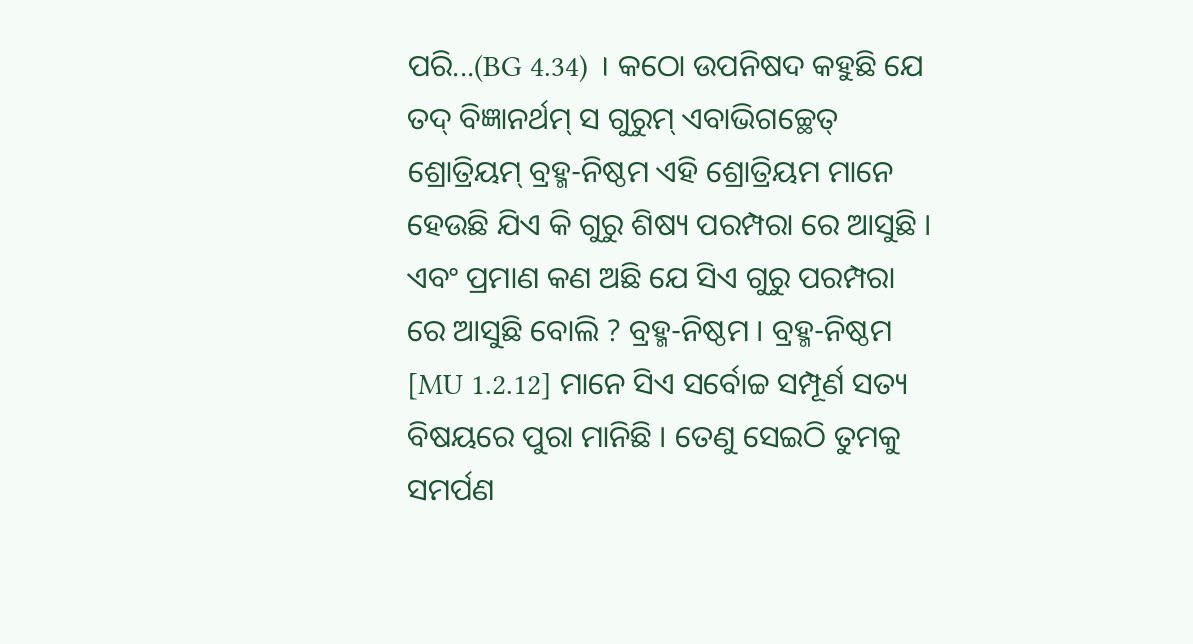ପରି...(BG 4.34) । କଠୋ ଉପନିଷଦ କହୁଛି ଯେ ତଦ୍ ବିଜ୍ଞାନର୍ଥମ୍ ସ ଗୁରୁମ୍ ଏବାଭିଗଚ୍ଛେତ୍ ଶ୍ରୋତ୍ରିୟମ୍ ବ୍ରହ୍ମ-ନିଷ୍ଠମ ଏହି ଶ୍ରୋତ୍ରିୟମ ମାନେ ହେଉଛି ଯିଏ କି ଗୁରୁ ଶିଷ୍ୟ ପରମ୍ପରା ରେ ଆସୁଛି । ଏବଂ ପ୍ରମାଣ କଣ ଅଛି ଯେ ସିଏ ଗୁରୁ ପରମ୍ପରା ରେ ଆସୁଛି ବୋଲି ? ବ୍ରହ୍ମ-ନିଷ୍ଠମ । ବ୍ରହ୍ମ-ନିଷ୍ଠମ [MU 1.2.12] ମାନେ ସିଏ ସର୍ବୋଚ୍ଚ ସମ୍ପୂର୍ଣ ସତ୍ୟ ବିଷୟରେ ପୁରା ମାନିଛି । ତେଣୁ ସେଇଠି ତୁମକୁ ସମର୍ପଣ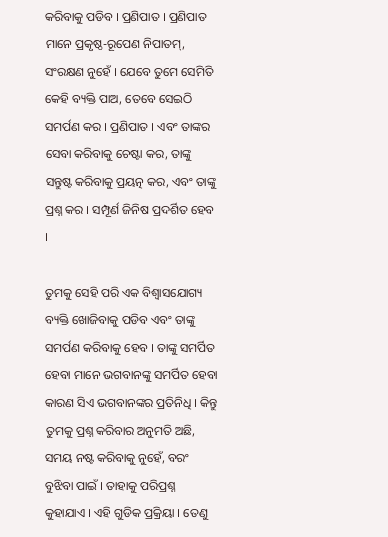କରିବାକୁ ପଡିବ । ପ୍ରଣିପାତ । ପ୍ରଣିପାତ ମାନେ ପ୍ରକୃଷ୍ଠ-ରୂପେଣ ନିପାତମ୍, ସଂରକ୍ଷଣ ନୁହେଁ । ଯେବେ ତୁମେ ସେମିତି କେହି ବ୍ୟକ୍ତି ପାଅ, ତେବେ ସେଇଠି ସମର୍ପଣ କର । ପ୍ରଣିପାତ । ଏବଂ ତାଙ୍କର ସେବା କରିବାକୁ ଚେଷ୍ଟା କର, ତାଙ୍କୁ ସନ୍ତୁଷ୍ଟ କରିବାକୁ ପ୍ରୟତ୍ନ କର, ଏବଂ ତାଙ୍କୁ ପ୍ରଶ୍ନ କର । ସମ୍ପୂର୍ଣ ଜିନିଷ ପ୍ରଦର୍ଶିତ ହେବ ।

ତୁମକୁ ସେହି ପରି ଏକ ବିଶ୍ୱାସଯୋଗ୍ୟ ବ୍ୟକ୍ତି ଖୋଜିବାକୁ ପଡିବ ଏବଂ ତାଙ୍କୁ ସମର୍ପଣ କରିବାକୁ ହେବ । ତାଙ୍କୁ ସମର୍ପିତ ହେବା ମାନେ ଭଗବାନଙ୍କୁ ସମର୍ପିତ ହେବା କାରଣ ସିଏ ଭଗବାନଙ୍କର ପ୍ରତିନିଧି । କିନ୍ତୁ ତୁମକୁ ପ୍ରଶ୍ନ କରିବାର ଅନୁମତି ଅଛି, ସମୟ ନଷ୍ଟ କରିବାକୁ ନୁହେଁ, ବରଂ ବୁଝିବା ପାଇଁ । ତାହାକୁ ପରିପ୍ରଶ୍ନ କୁହାଯାଏ । ଏହି ଗୁଡିକ ପ୍ରକ୍ରିୟା । ତେଣୁ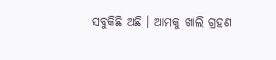ସବୁକିଛି ଅଛି । ଆମକୁ ଖାଲି ଗ୍ରହଣ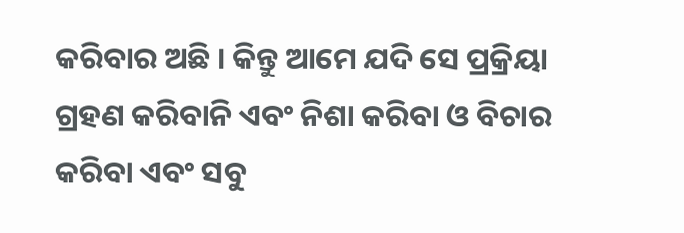କରିବାର ଅଛି । କିନ୍ତୁ ଆମେ ଯଦି ସେ ପ୍ରକ୍ରିୟା ଗ୍ରହଣ କରିବାନି ଏବଂ ନିଶା କରିବା ଓ ବିଚାର କରିବା ଏବଂ ସବୁ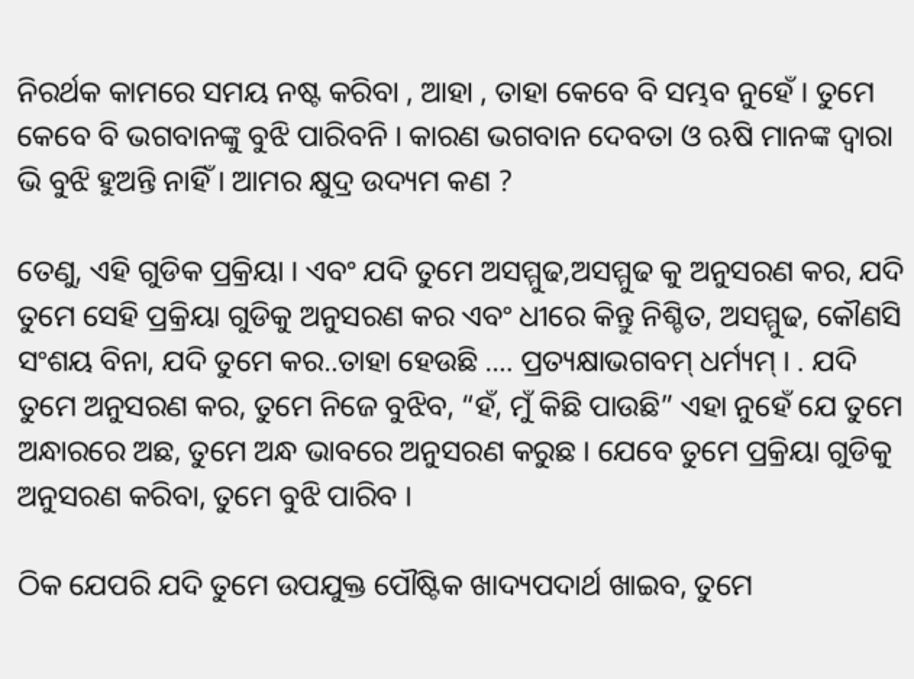ନିରର୍ଥକ କାମରେ ସମୟ ନଷ୍ଟ କରିବା , ଆହା , ତାହା କେବେ ବି ସମ୍ଭବ ନୁହେଁ । ତୁମେ କେବେ ବି ଭଗବାନଙ୍କୁ ବୁଝି ପାରିବନି । କାରଣ ଭଗବାନ ଦେବତା ଓ ଋଷି ମାନଙ୍କ ଦ୍ଵାରା ଭି ବୁଝି ହୁଅନ୍ତି ନାହିଁ । ଆମର କ୍ଷୁଦ୍ର ଉଦ୍ୟମ କଣ ?

ତେଣୁ, ଏହି ଗୁଡିକ ପ୍ରକ୍ରିୟା । ଏବଂ ଯଦି ତୁମେ ଅସମ୍ମୁଢ,ଅସମ୍ମୁଢ କୁ ଅନୁସରଣ କର, ଯଦି ତୁମେ ସେହି ପ୍ରକ୍ରିୟା ଗୁଡିକୁ ଅନୁସରଣ କର ଏବଂ ଧୀରେ କିନ୍ତୁ ନିଶ୍ଚିତ, ଅସମ୍ମୁଢ, କୌଣସି ସଂଶୟ ବିନା, ଯଦି ତୁମେ କର..ତାହା ହେଉଛି .... ପ୍ରତ୍ୟକ୍ଷାଭଗବମ୍ ଧର୍ମ୍ୟମ୍ । . ଯଦି ତୁମେ ଅନୁସରଣ କର, ତୁମେ ନିଜେ ବୁଝିବ, “ହଁ, ମୁଁ କିଛି ପାଉଛି” ଏହା ନୁହେଁ ଯେ ତୁମେ ଅନ୍ଧାରରେ ଅଛ, ତୁମେ ଅନ୍ଧ ଭାବରେ ଅନୁସରଣ କରୁଛ । ଯେବେ ତୁମେ ପ୍ରକ୍ରିୟା ଗୁଡିକୁ ଅନୁସରଣ କରିବା, ତୁମେ ବୁଝି ପାରିବ ।

ଠିକ ଯେପରି ଯଦି ତୁମେ ଉପଯୁକ୍ତ ପୌଷ୍ଟିକ ଖାଦ୍ୟପଦାର୍ଥ ଖାଇବ, ତୁମେ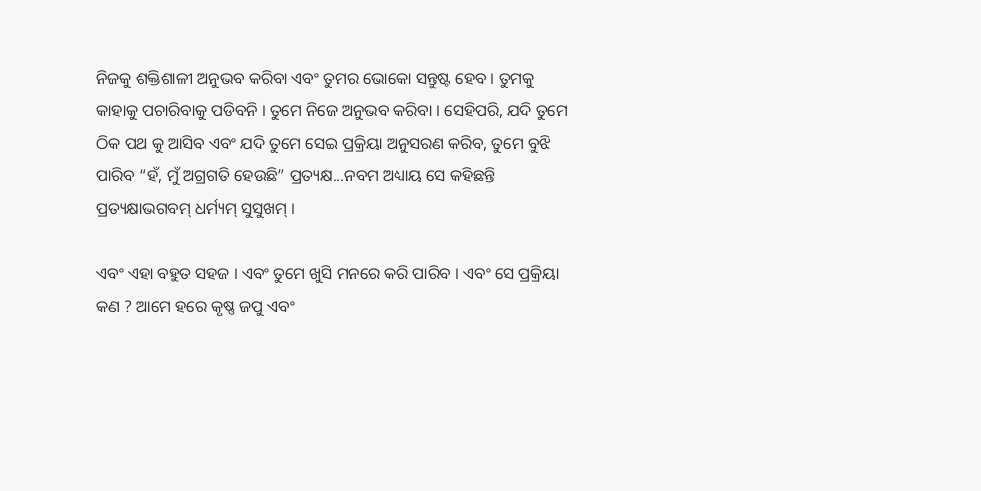ନିଜକୁ ଶକ୍ତିଶାଳୀ ଅନୁଭବ କରିବା ଏବଂ ତୁମର ଭୋକୋ ସନ୍ତୁଷ୍ଟ ହେବ । ତୁମକୁ କାହାକୁ ପଚାରିବାକୁ ପଡିବନି । ତୁମେ ନିଜେ ଅନୁଭବ କରିବା । ସେହିପରି, ଯଦି ତୁମେ ଠିକ ପଥ କୁ ଆସିବ ଏବଂ ଯଦି ତୁମେ ସେଇ ପ୍ରକ୍ରିୟା ଅନୁସରଣ କରିବ, ତୁମେ ବୁଝି ପାରିବ “ହଁ, ମୁଁ ଅଗ୍ରଗତି ହେଉଛି” ପ୍ରତ୍ୟକ୍ଷ...ନବମ ଅଧ୍ୟାୟ ସେ କହିଛନ୍ତି ପ୍ରତ୍ୟକ୍ଷାଭଗବମ୍ ଧର୍ମ୍ୟମ୍ ସୁସୁଖମ୍ ।

ଏବଂ ଏହା ବହୁତ ସହଜ । ଏବଂ ତୁମେ ଖୁସି ମନରେ କରି ପାରିବ । ଏବଂ ସେ ପ୍ରକ୍ରିୟା କଣ ? ଆମେ ହରେ କୃଷ୍ଣ ଜପୁ ଏବଂ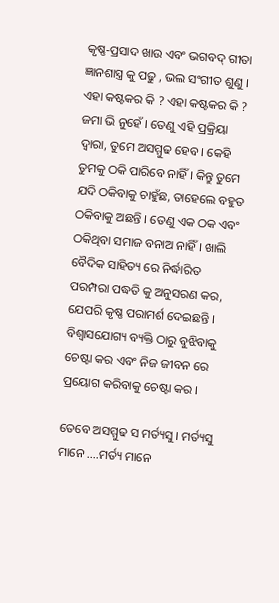କୃଷ୍ଣ-ପ୍ରସାଦ ଖାଉ ଏବଂ ଭଗବଦ୍ ଗୀତା ଜ୍ଞାନଶାସ୍ତ୍ର କୁ ପଢୁ , ଭଲ ସଂଗୀତ ଶୁଣୁ । ଏହା କଷ୍ଟକର କି ? ଏହା କଷ୍ଟକର କି ? ଜମା ଭି ନୁହେଁ । ତେଣୁ ଏହି ପ୍ରକ୍ରିୟା ଦ୍ଵାରା, ତୁମେ ଅସମ୍ମୁଢ ହେବ । କେହି ତୁମକୁ ଠକି ପାରିବେ ନାହିଁ । କିନ୍ତୁ ତୁମେ ଯଦି ଠକିବାକୁ ଚାହୁଁଛ, ତାହେଲେ ବହୁତ ଠକିବାକୁ ଅଛନ୍ତି । ତେଣୁ ଏକ ଠକ ଏବଂ ଠକିଥିବା ସମାଜ ବନାଅ ନାହିଁ । ଖାଲି ବୈଦିକ ସାହିତ୍ୟ ରେ ନିର୍ଦ୍ଧାରିତ ପରମ୍ପରା ପଦ୍ଧତି କୁ ଅନୁସରଣ କର, ଯେପରି କୃଷ୍ଣ ପରାମର୍ଶ ଦେଇଛନ୍ତି । ବିଶ୍ୱାସଯୋଗ୍ୟ ବ୍ୟକ୍ତି ଠାରୁ ବୁଝିବାକୁ ଚେଷ୍ଟା କର ଏବଂ ନିଜ ଜୀବନ ରେ ପ୍ରୟୋଗ କରିବାକୁ ଚେଷ୍ଟା କର ।

ତେବେ ଅସମ୍ମୁଢ ସ ମର୍ତ୍ୟସୁ । ମର୍ତ୍ୟସୁ ମାନେ ....ମର୍ତ୍ୟ ମାନେ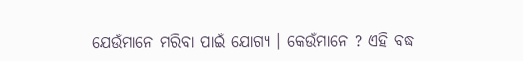ଯେଉଁମାନେ ମରିବା ପାଇଁ ଯୋଗ୍ୟ । କେଉଁମାନେ ? ଏହି ବଦ୍ଧ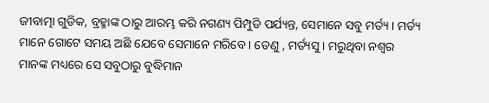ଜୀବାତ୍ମା ଗୁଡିକ, ବ୍ରହ୍ମାଙ୍କ ଠାରୁ ଆରମ୍ଭ କରି ନଗଣ୍ୟ ପିମ୍ପୁଡି ପର୍ଯ୍ୟନ୍ତ, ସେମାନେ ସବୁ ମର୍ତ୍ୟ । ମର୍ତ୍ୟ ମାନେ ଗୋଟେ ସମୟ ଅଛି ଯେବେ ସେମାନେ ମରିବେ । ତେଣୁ , ମର୍ତ୍ୟସୁ । ମରୁଥିବା ନଶ୍ଵର ମାନଙ୍କ ମଧ୍ୟରେ ସେ ସବୁଠାରୁ ବୁଦ୍ଧିମାନ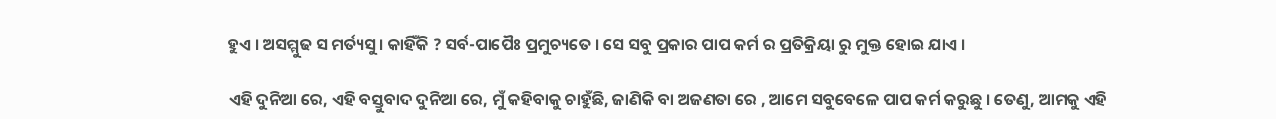ହୁଏ । ଅସମ୍ମୁଢ ସ ମର୍ତ୍ୟସୁ । କାହିଁକି ? ସର୍ବ-ପାପୈଃ ପ୍ରମୁଚ୍ୟତେ । ସେ ସବୁ ପ୍ରକାର ପାପ କର୍ମ ର ପ୍ରତିକ୍ରିୟା ରୁ ମୁକ୍ତ ହୋଇ ଯାଏ ।

ଏହି ଦୁନିଆ ରେ, ଏହି ବସ୍ତୁବାଦ ଦୁନିଆ ରେ, ମୁଁ କହିବାକୁ ଚାହୁଁଛି, ଜାଣିକି ବା ଅଜଣତା ରେ , ଆମେ ସବୁବେଳେ ପାପ କର୍ମ କରୁଛୁ । ତେଣୁ, ଆମକୁ ଏହି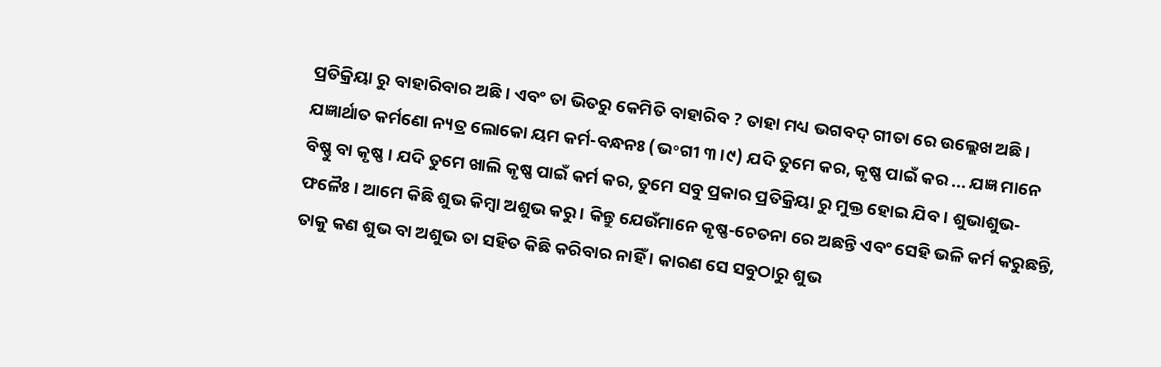ପ୍ରତିକ୍ରିୟା ରୁ ବାହାରିବାର ଅଛି । ଏବଂ ତା ଭିତରୁ କେମିତି ବାହାରିବ ? ତାହା ମଧ୍ୟ ଭଗବଦ୍ ଗୀତା ରେ ଉଲ୍ଲେଖ ଅଛି । ଯଜ୍ଞାର୍ଥାତ କର୍ମଣୋ ନ୍ୟତ୍ର ଲୋକୋ ୟମ କର୍ମ-ବନ୍ଧନଃ (ଭ॰ଗୀ ୩।୯) ଯଦି ତୁମେ କର, କୃଷ୍ଣ ପାଇଁ କର ... ଯଜ୍ଞ ମାନେ ବିଷ୍ଣୁ ବା କୃଷ୍ଣ । ଯଦି ତୁମେ ଖାଲି କୃଷ୍ଣ ପାଇଁ କର୍ମ କର, ତୁମେ ସବୁ ପ୍ରକାର ପ୍ରତିକ୍ରିୟା ରୁ ମୁକ୍ତ ହୋଇ ଯିବ । ଶୁଭାଶୁଭ-ଫଳୈଃ । ଆମେ କିଛି ଶୁଭ କିମ୍ବା ଅଶୁଭ କରୁ । କିନ୍ତୁ ଯେଉଁମାନେ କୃଷ୍ଣ-ଚେତନା ରେ ଅଛନ୍ତି ଏବଂ ସେହି ଭଳି କର୍ମ କରୁଛନ୍ତି, ତାକୁ କଣ ଶୁଭ ବା ଅଶୁଭ ତା ସହିତ କିଛି କରିବାର ନାହିଁ । କାରଣ ସେ ସବୁଠାରୁ ଶୁଭ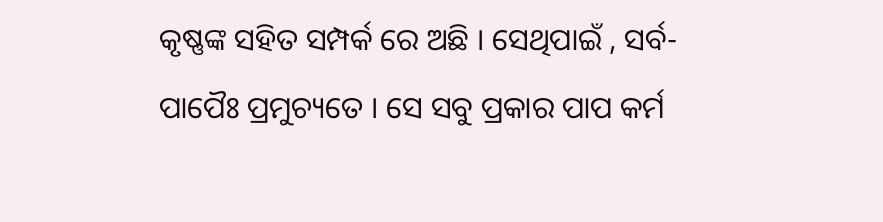କୃଷ୍ଣଙ୍କ ସହିତ ସମ୍ପର୍କ ରେ ଅଛି । ସେଥିପାଇଁ , ସର୍ବ-ପାପୈଃ ପ୍ରମୁଚ୍ୟତେ । ସେ ସବୁ ପ୍ରକାର ପାପ କର୍ମ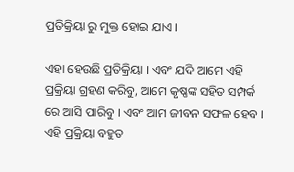ପ୍ରତିକ୍ରିୟା ରୁ ମୁକ୍ତ ହୋଇ ଯାଏ ।

ଏହା ହେଉଛି ପ୍ରତିକ୍ରିୟା । ଏବଂ ଯଦି ଆମେ ଏହି ପ୍ରକ୍ରିୟା ଗ୍ରହଣ କରିବୁ, ଆମେ କୃଷ୍ଣଙ୍କ ସହିତ ସମ୍ପର୍କ ରେ ଆସି ପାରିବୁ । ଏବଂ ଆମ ଜୀବନ ସଫଳ ହେବ । ଏହି ପ୍ରକ୍ରିୟା ବହୁତ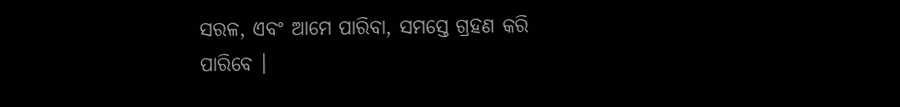ସରଳ, ଏବଂ ଆମେ ପାରିବା, ସମସ୍ତେ ଗ୍ରହଣ କରି ପାରିବେ ।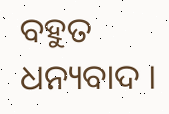ବହୁତ ଧନ୍ୟବାଦ ।